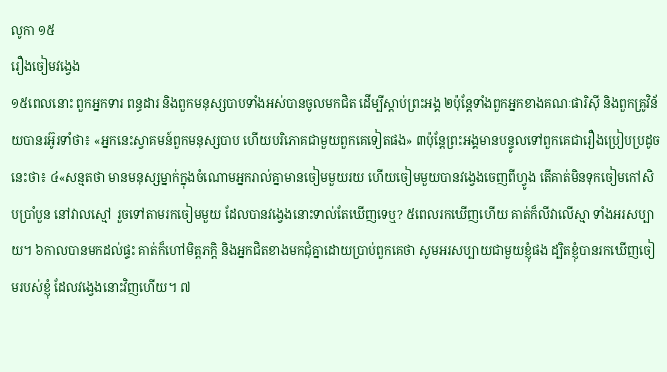លូកា ១៥
រឿងចៀមវង្វេង
១៥ពេលនោះ ពួកអ្នកទារ ពន្ធដារ និងពួកមនុស្សបាបទាំងអស់បានចូលមកជិត ដើម្បីស្ដាប់ព្រះអង្គ ២ប៉ុន្ដែទាំងពួកអ្នកខាងគណៈផារិស៊ី និងពួកគ្រូវិន័យបានរអ៊ូរទាំថា៖ «អ្នកនេះស្វាគមន៍ពួកមនុស្សបាប ហើយបរិភោគជាមួយពួកគេទៀតផង» ៣ប៉ុន្ដែព្រះអង្គមានបន្ទូលទៅពួកគេជារឿងប្រៀបប្រដូចនេះថា៖ ៤«សន្មតថា មានមនុស្សម្នាក់ក្នុងចំណោមអ្នករាល់គ្នាមានចៀមមួយរយ ហើយចៀមមួយបានវង្វេងចេញពីហ្វូង តើគាត់មិនទុកចៀមកៅសិបប្រាំបួន នៅវាលស្មៅ រួចទៅតាមរកចៀមមួយ ដែលបានវង្វេងនោះទាល់តែឃើញទេឬ? ៥ពេលរកឃើញហើយ គាត់ក៏លីវាលើស្មា ទាំងអរសប្បាយ។ ៦កាលបានមកដល់ផ្ទះ គាត់ក៏ហៅមិត្តភក្តិ និងអ្នកជិតខាងមកជុំគ្នាដោយប្រាប់ពួកគេថា សូមអរសប្បាយជាមួយខ្ញុំផង ដ្បិតខ្ញុំបានរកឃើញចៀមរបស់ខ្ញុំ ដែលវង្វេងនោះវិញហើយ។ ៧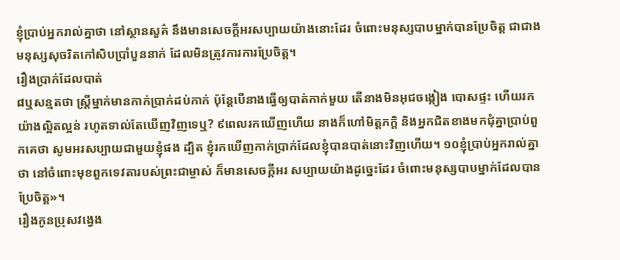ខ្ញុំប្រាប់អ្នករាល់គ្នាថា នៅស្ថានសួគ៌ នឹងមានសេចក្ដីអរសប្បាយយ៉ាងនោះដែរ ចំពោះមនុស្សបាបម្នាក់បានប្រែចិត្ដ ជាជាងមនុស្សសុចរិតកៅសិបប្រាំបួននាក់ ដែលមិនត្រូវការការប្រែចិត្ដ។
រឿងប្រាក់ដែលបាត់
៨ឬសន្មតថា ស្រ្ដីម្នាក់មានកាក់ប្រាក់ដប់កាក់ ប៉ុន្ដែបើនាងធ្វើឲ្យបាត់កាក់មួយ តើនាងមិនអុជចង្កៀង បោសផ្ទះ ហើយរកយ៉ាងល្អិតល្អន់ រហូតទាល់តែឃើញវិញទេឬ? ៩ពេលរកឃើញហើយ នាងក៏ហៅមិត្តភក្តិ និងអ្នកជិតខាងមកជុំគ្នាប្រាប់ពួកគេថា សូមអរសប្បាយជាមួយខ្ញុំផង ដ្បិត ខ្ញុំរកឃើញកាក់ប្រាក់ដែលខ្ញុំបានបាត់នោះវិញហើយ។ ១០ខ្ញុំប្រាប់អ្នករាល់គ្នាថា នៅចំពោះមុខពួកទេវតារបស់ព្រះជាម្ចាស់ ក៏មានសេចក្ដីអរ សប្បាយយ៉ាងដូច្នេះដែរ ចំពោះមនុស្សបាបម្នាក់ដែលបានប្រែចិត្ដ»។
រឿងកូនប្រុសវង្វេង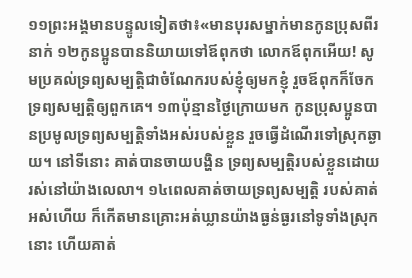១១ព្រះអង្គមានបន្ទូលទៀតថា៖«មានបុរសម្នាក់មានកូនប្រុសពីរនាក់ ១២កូនប្អូនបាននិយាយទៅឪពុកថា លោកឪពុកអើយ! សូមប្រគល់ទ្រព្យសម្បត្ដិជាចំណែករបស់ខ្ញុំឲ្យមកខ្ញុំ រួចឪពុកក៏ចែកទ្រព្យសម្បត្តិឲ្យពួកគេ។ ១៣ប៉ុន្មានថ្ងៃក្រោយមក កូនប្រុសប្អូនបានប្រមូលទ្រព្យសម្បត្ដិទាំងអស់របស់ខ្លួន រួចធ្វើដំណើរទៅស្រុកឆ្ងាយ។ នៅទីនោះ គាត់បានចាយបង្ហិន ទ្រព្យសម្បត្ដិរបស់ខ្លួនដោយរស់នៅយ៉ាងលេលា។ ១៤ពេលគាត់ចាយទ្រព្យសម្បត្ដិ របស់គាត់អស់ហើយ ក៏កើតមានគ្រោះអត់ឃ្លានយ៉ាងធ្ងន់ធ្ងរនៅទូទាំងស្រុកនោះ ហើយគាត់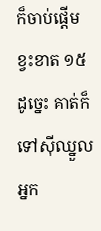ក៏ចាប់ផ្ដើមខ្វះខាត ១៥ដូច្នេះ គាត់ក៏ទៅស៊ីឈ្នួលអ្នក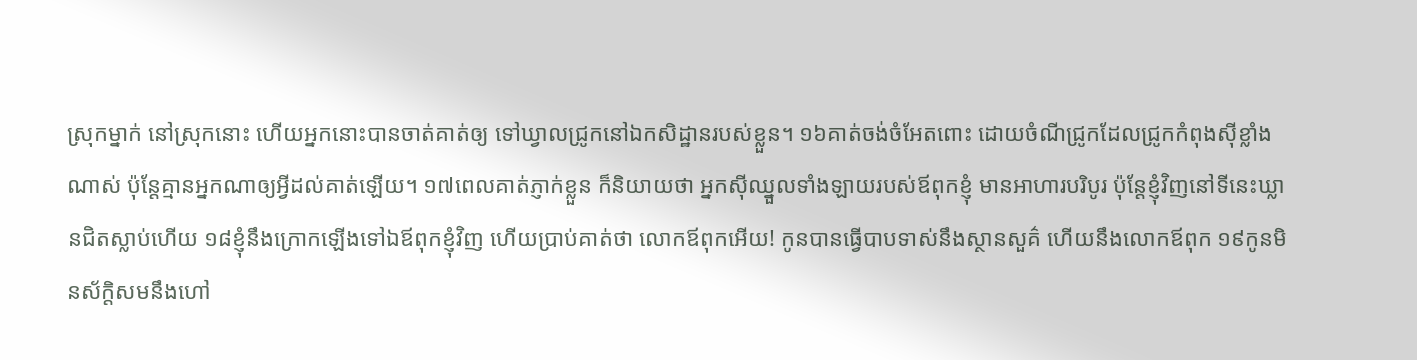ស្រុកម្នាក់ នៅស្រុកនោះ ហើយអ្នកនោះបានចាត់គាត់ឲ្យ ទៅឃ្វាលជ្រូកនៅឯកសិដ្ឋានរបស់ខ្លួន។ ១៦គាត់ចង់ចំអែតពោះ ដោយចំណីជ្រូកដែលជ្រូកកំពុងស៊ីខ្លាំងណាស់ ប៉ុន្ដែគ្មានអ្នកណាឲ្យអ្វីដល់គាត់ឡើយ។ ១៧ពេលគាត់ភ្ញាក់ខ្លួន ក៏និយាយថា អ្នកស៊ីឈ្នួលទាំងឡាយរបស់ឪពុកខ្ញុំ មានអាហារបរិបូរ ប៉ុន្ដែខ្ញុំវិញនៅទីនេះឃ្លានជិតស្លាប់ហើយ ១៨ខ្ញុំនឹងក្រោកឡើងទៅឯឪពុកខ្ញុំវិញ ហើយប្រាប់គាត់ថា លោកឪពុកអើយ! កូនបានធ្វើបាបទាស់នឹងស្ថានសួគ៌ ហើយនឹងលោកឪពុក ១៩កូនមិនស័ក្តិសមនឹងហៅ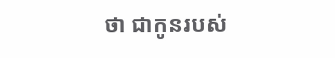ថា ជាកូនរបស់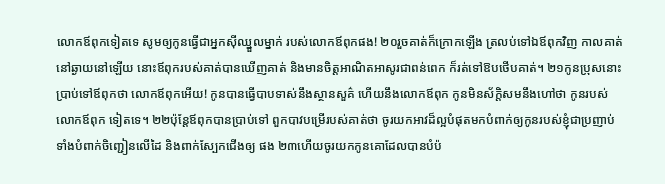លោកឪពុកទៀតទេ សូមឲ្យកូនធ្វើជាអ្នកស៊ីឈ្នួលម្នាក់ របស់លោកឪពុកផង! ២០រួចគាត់ក៏ក្រោកឡើង ត្រលប់ទៅឯឪពុកវិញ កាលគាត់នៅឆ្ងាយនៅឡើយ នោះឪពុករបស់គាត់បានឃើញគាត់ និងមានចិត្ដអាណិតអាសូរជាពន់ពេក ក៏រត់ទៅឱបថើបគាត់។ ២១កូនប្រុសនោះប្រាប់ទៅឪពុកថា លោកឪពុកអើយ! កូនបានធ្វើបាបទាស់នឹងស្ថានសួគ៌ ហើយនឹងលោកឪពុក កូនមិនស័ក្តិសមនឹងហៅថា កូនរបស់លោកឪពុក ទៀតទេ។ ២២ប៉ុន្ដែឪពុកបានប្រាប់ទៅ ពួកបាវបម្រើរបស់គាត់ថា ចូរយកអាវដ៏ល្អបំផុតមកបំពាក់ឲ្យកូនរបស់ខ្ញុំជាប្រញាប់ ទាំងបំពាក់ចិញ្ជៀនលើដៃ និងពាក់ស្បែកជើងឲ្យ ផង ២៣ហើយចូរយកកូនគោដែលបានបំប៉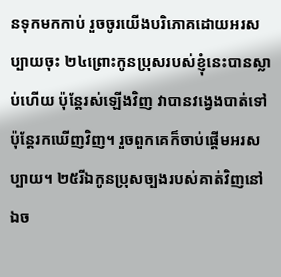នទុកមកកាប់ រួចចូរយើងបរិភោគដោយអរសប្បាយចុះ ២៤ព្រោះកូនប្រុសរបស់ខ្ញុំនេះបានស្លាប់ហើយ ប៉ុន្ដែរស់ឡើងវិញ វាបានវង្វេងបាត់ទៅ ប៉ុន្ដែរកឃើញវិញ។ រួចពួកគេក៏ចាប់ផ្ដើមអរសប្បាយ។ ២៥រីឯកូនប្រុសច្បងរបស់គាត់វិញនៅឯច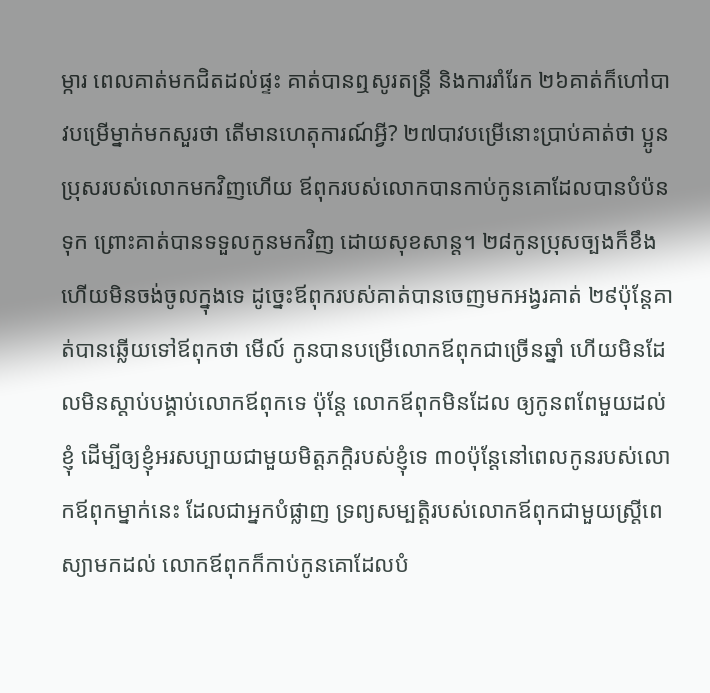ម្ការ ពេលគាត់មកជិតដល់ផ្ទះ គាត់បានឮសូរតន្ដ្រី និងការរាំរែក ២៦គាត់ក៏ហៅបាវបម្រើម្នាក់មកសួរថា តើមានហេតុការណ៍អ្វី? ២៧បាវបម្រើនោះប្រាប់គាត់ថា ប្អូនប្រុសរបស់លោកមកវិញហើយ ឪពុករបស់លោកបានកាប់កូនគោដែលបានបំប៉នទុក ព្រោះគាត់បានទទួលកូនមកវិញ ដោយសុខសាន្ដ។ ២៨កូនប្រុសច្បងក៏ខឹង ហើយមិនចង់ចូលក្នុងទេ ដូច្នេះឪពុករបស់គាត់បានចេញមកអង្វរគាត់ ២៩ប៉ុន្ដែគាត់បានឆ្លើយទៅឪពុកថា មើល៍ កូនបានបម្រើលោកឪពុកជាច្រើនឆ្នាំ ហើយមិនដែលមិនស្ដាប់បង្គាប់លោកឪពុកទេ ប៉ុន្ដែ លោកឪពុកមិនដែល ឲ្យកូនពពែមួយដល់ខ្ញុំ ដើម្បីឲ្យខ្ញុំអរសប្បាយជាមួយមិត្តភក្តិរបស់ខ្ញុំទេ ៣០ប៉ុន្ដែនៅពេលកូនរបស់លោកឪពុកម្នាក់នេះ ដែលជាអ្នកបំផ្លាញ ទ្រព្យសម្បត្តិរបស់លោកឪពុកជាមួយស្រី្តពេស្យាមកដល់ លោកឪពុកក៏កាប់កូនគោដែលបំ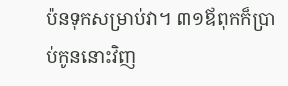ប៉នទុកសម្រាប់វា។ ៣១ឪពុកក៏ប្រាប់កូននោះវិញ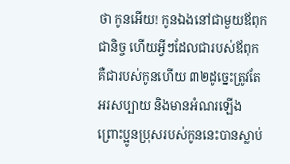ថា កូនអើយ! កូនឯងនៅជាមួយឪពុកជានិច្ច ហើយអ្វីៗដែលជារបស់ឪពុក គឺជារបស់កូនហើយ ៣២ដូច្នេះត្រូវតែអរសប្បាយ និងមានអំណរឡើង ព្រោះប្អូនប្រុសរបស់កូននេះបានស្លាប់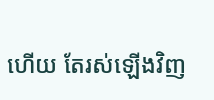ហើយ តែរស់ឡើងវិញ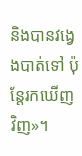និងបានវង្វេងបាត់ទៅ ប៉ុន្ដែរកឃើញវិញ»។